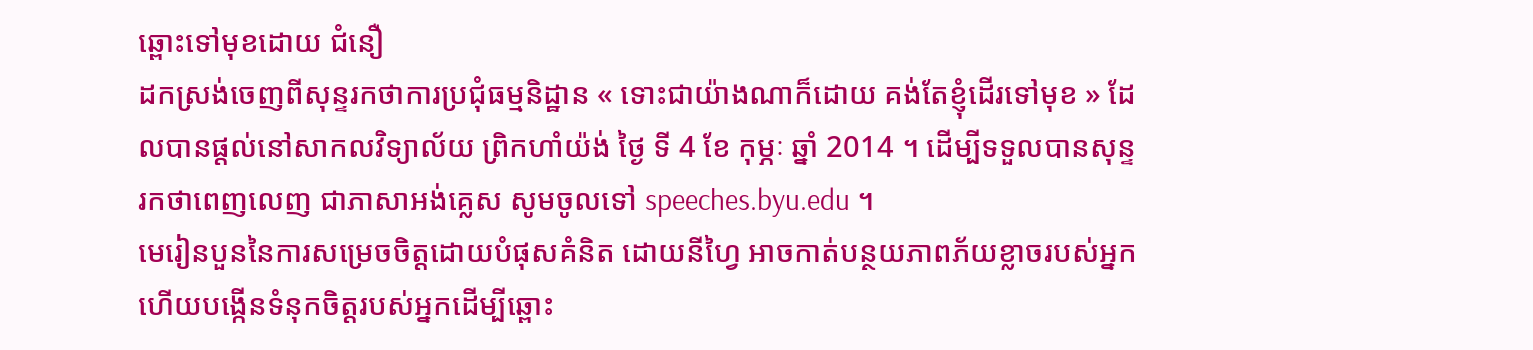ឆ្ពោះទៅមុខដោយ ជំនឿ
ដកស្រង់ចេញពីសុន្ទរកថាការប្រជុំធម្មនិដ្ឋាន « ទោះជាយ៉ាងណាក៏ដោយ គង់តែខ្ញុំដើរទៅមុខ » ដែលបានផ្តល់នៅសាកលវិទ្យាល័យ ព្រិកហាំយ៉ង់ ថ្ងៃ ទី 4 ខែ កុម្ភៈ ឆ្នាំ 2014 ។ ដើម្បីទទួលបានសុន្ទរកថាពេញលេញ ជាភាសាអង់គ្លេស សូមចូលទៅ speeches.byu.edu ។
មេរៀនបួននៃការសម្រេចចិត្តដោយបំផុសគំនិត ដោយនីហ្វៃ អាចកាត់បន្ថយភាពភ័យខ្លាចរបស់អ្នក ហើយបង្កើនទំនុកចិត្តរបស់អ្នកដើម្បីឆ្ពោះ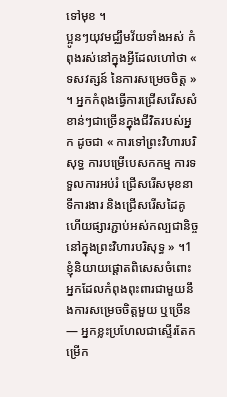ទៅមុខ ។
ប្អូនៗយុវមជ្ឈឹមវ័យទាំងអស់ កំពុងរស់នៅក្នុងអ្វីដែលហៅថា « ទសវត្សន៍ នៃការសម្រេចចិត្ត » ។ អ្នកកំពុងធ្វើការជ្រើសរើសសំខាន់ៗជាច្រើនក្នុងជីវិតរបស់អ្នក ដូចជា « ការទៅព្រះវិហារបរិសុទ្ធ ការបម្រើបេសកកម្ម ការទទួលការអប់រំ ជ្រើសរើសមុខនាទីការងារ និងជ្រើសរើសដៃគូ ហើយផ្សារភ្ជាប់អស់កល្បជានិច្ចនៅក្នុងព្រះវិហារបរិសុទ្ធ » ។1
ខ្ញុំនិយាយផ្ដោតពិសេសចំពោះ អ្នកដែលកំពុងពុះពារជាមួយនឹងការសម្រេចចិត្តមួយ ឬច្រើន — អ្នកខ្លះប្រហែលជាស្ទើរតែកម្រើក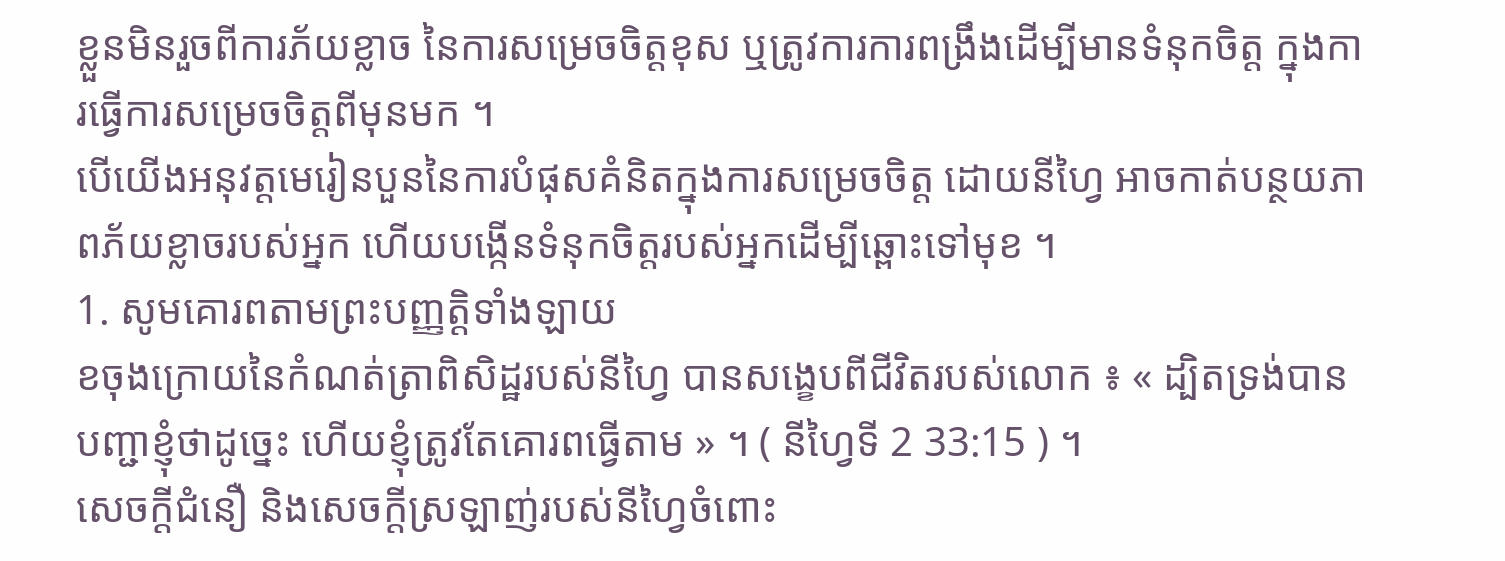ខ្លួនមិនរួចពីការភ័យខ្លាច នៃការសម្រេចចិត្តខុស ឬត្រូវការការពង្រឹងដើម្បីមានទំនុកចិត្ត ក្នុងការធ្វើការសម្រេចចិត្តពីមុនមក ។
បើយើងអនុវត្តមេរៀនបួននៃការបំផុសគំនិតក្នុងការសម្រេចចិត្ត ដោយនីហ្វៃ អាចកាត់បន្ថយភាពភ័យខ្លាចរបស់អ្នក ហើយបង្កើនទំនុកចិត្តរបស់អ្នកដើម្បីឆ្ពោះទៅមុខ ។
1. សូមគោរពតាមព្រះបញ្ញត្តិទាំងឡាយ
ខចុងក្រោយនៃកំណត់ត្រាពិសិដ្ឋរបស់នីហ្វៃ បានសង្ខេបពីជីវិតរបស់លោក ៖ « ដ្បិតទ្រង់បានបញ្ជាខ្ញុំថាដូច្នេះ ហើយខ្ញុំត្រូវតែគោរពធ្វើតាម » ។ ( នីហ្វៃទី 2 33:15 ) ។
សេចក្ដីជំនឿ និងសេចក្ដីស្រឡាញ់របស់នីហ្វៃចំពោះ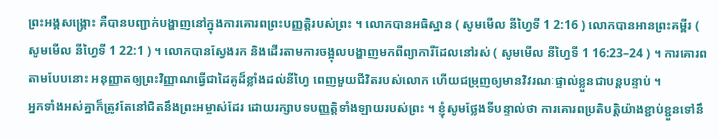ព្រះអង្គសង្គ្រោះ គឺបានបញ្ជាក់បង្ហាញនៅក្នុងការគោរពព្រះបញ្ញត្តិរបស់ព្រះ ។ លោកបានអធិស្ឋាន ( សូមមើល នីហ្វៃទី 1 2:16 ) លោកបានអានព្រះគម្ពីរ ( សូមមើល នីហ្វៃទី 1 22:1 ) ។ លោកបានស្វែងរក និងដើរតាមការចង្អុលបង្ហាញមកពីព្យាការីដែលនៅរស់ ( សូមមើល នីហ្វៃទី 1 16:23–24 ) ។ ការគោរពតាមបែបនោះ អនុញ្ញាតឲ្យព្រះវិញ្ញាណធ្វើជាដៃគូដ៏ខ្លាំងដល់នីហ្វៃ ពេញមួយជីវិតរបស់លោក ហើយជម្រុញឲ្យមានវិវរណៈផ្ទាល់ខ្លួនជាបន្តបន្ទាប់ ។
អ្នកទាំងអស់គ្នាក៏ត្រូវតែនៅជិតនឹងព្រះអម្ចាស់ដែរ ដោយរក្សាបទបញ្ញត្តិទាំងឡាយរបស់ព្រះ ។ ខ្ញុំសូមថ្លែងទីបន្ទាល់ថា ការគោរពប្រតិបត្តិយ៉ាងខ្ជាប់ខ្ជួនទៅនឹ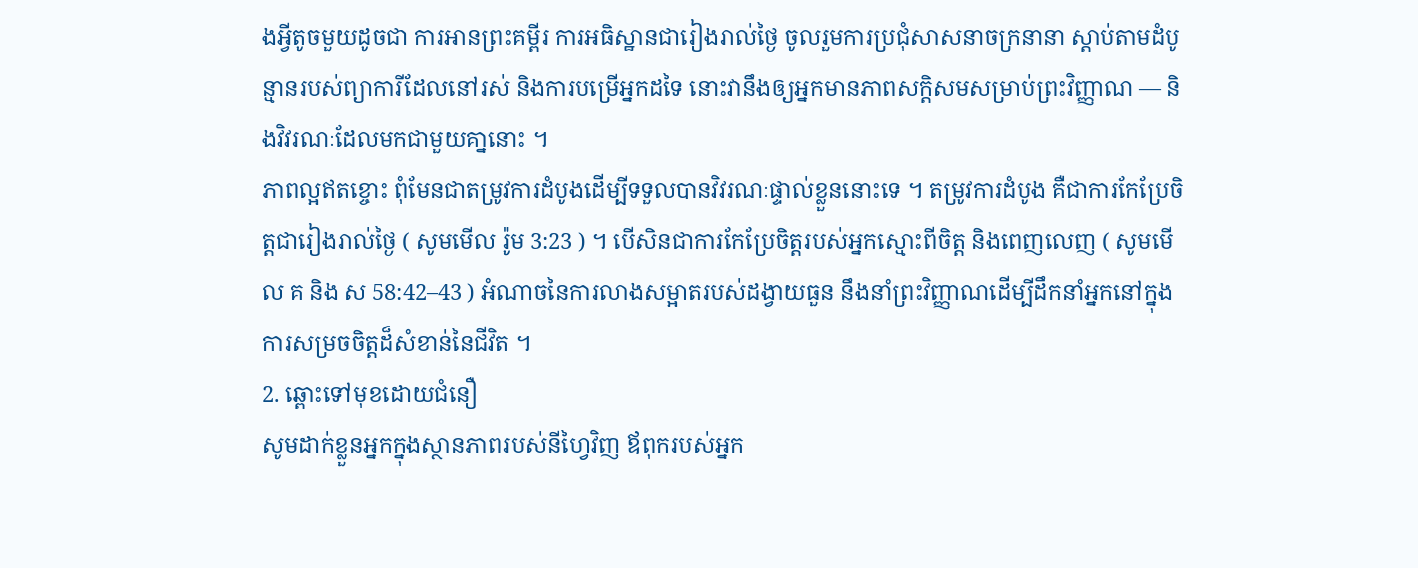ងអ្វីតូចមួយដូចជា ការអានព្រះគម្ពីរ ការអធិស្ឋានជារៀងរាល់ថ្ងៃ ចូលរួមការប្រជុំសាសនាចក្រនានា ស្ដាប់តាមដំបូន្មានរបស់ព្យាការីដែលនៅរស់ និងការបម្រើអ្នកដទៃ នោះវានឹងឲ្យអ្នកមានភាពសក្ដិសមសម្រាប់ព្រះវិញ្ញាណ — និងវិវរណៈដែលមកជាមួយគា្ននោះ ។
ភាពល្អឥតខ្ចោះ ពុំមែនជាតម្រូវការដំបូងដើម្បីទទួលបានវិវរណៈផ្ទាល់ខ្លួននោះទេ ។ តម្រូវការដំបូង គឺជាការកែប្រែចិត្តជារៀងរាល់ថ្ងៃ ( សូមមើល រ៉ូម 3:23 ) ។ បើសិនជាការកែប្រែចិត្តរបស់អ្នកស្មោះពីចិត្ត និងពេញលេញ ( សូមមើល គ និង ស 58:42–43 ) អំណាចនៃការលាងសម្អាតរបស់ដង្វាយធួន នឹងនាំព្រះវិញ្ញាណដើម្បីដឹកនាំអ្នកនៅក្នុងការសម្រចចិត្តដ៏សំខាន់នៃជីវិត ។
2. ឆ្ពោះទៅមុខដោយជំនឿ
សូមដាក់ខ្លួនអ្នកក្នុងស្ថានភាពរបស់នីហ្វៃវិញ ឪពុករបស់អ្នក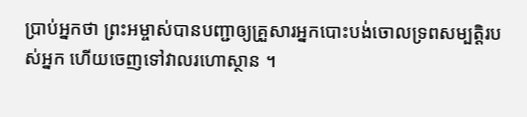ប្រាប់អ្នកថា ព្រះអម្ចាស់បានបញ្ជាឲ្យគ្រួសារអ្នកបោះបង់ចោលទ្រពសម្បត្តិរបស់អ្នក ហើយចេញទៅវាលរហោស្ថាន ។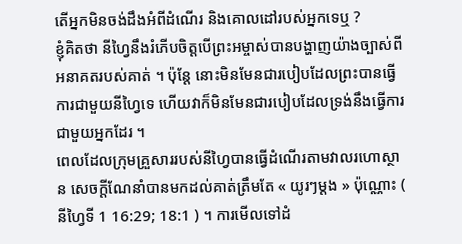តើអ្នកមិនចង់ដឹងអំពីដំណើរ និងគោលដៅរបស់អ្នកទេឬ ?
ខ្ញុំគិតថា នីហ្វៃនឹងរំភើបចិត្តបើព្រះអម្ចាស់បានបង្ហាញយ៉ាងច្បាស់ពីអនាគតរបស់គាត់ ។ ប៉ុន្តែ នោះមិនមែនជារបៀបដែលព្រះបានធ្វើការជាមួយនីហ្វៃទេ ហើយវាក៏មិនមែនជារបៀបដែលទ្រង់នឹងធ្វើការជាមួយអ្នកដែរ ។
ពេលដែលក្រុមគ្រួសាររបស់នីហ្វៃបានធ្វើដំណើរតាមវាលរហោស្ថាន សេចក្ដីណែនាំបានមកដល់គាត់ត្រឹមតែ « យូរៗម្ដង » ប៉ុណ្ណោះ ( នីហ្វៃទី 1 16:29; 18:1 ) ។ ការមើលទៅដំ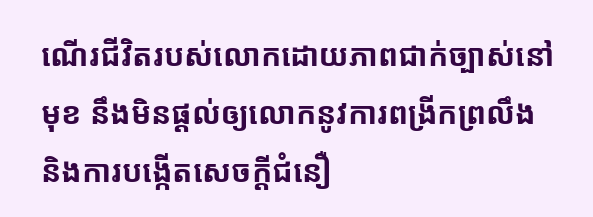ណើរជីវិតរបស់លោកដោយភាពជាក់ច្បាស់នៅមុខ នឹងមិនផ្ដល់ឲ្យលោកនូវការពង្រីកព្រលឹង និងការបង្កើតសេចក្ដីជំនឿ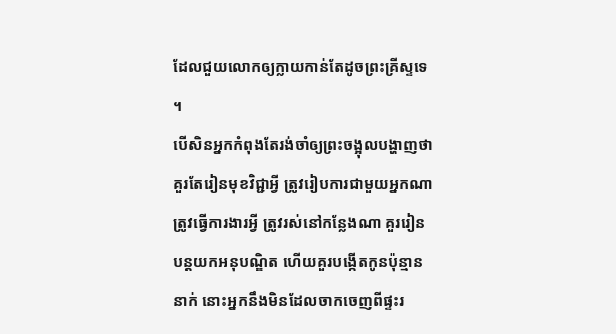ដែលជួយលោកឲ្យក្លាយកាន់តែដូចព្រះគ្រីស្ទទេ ។
បើសិនអ្នកកំពុងតែរង់ចាំឲ្យព្រះចង្អុលបង្ហាញថា គួរតែរៀនមុខវិជ្ជាអ្វី ត្រូវរៀបការជាមួយអ្នកណា ត្រូវធ្វើការងារអ្វី ត្រូវរស់នៅកន្លែងណា គួររៀនបន្តយកអនុបណ្ឌិត ហើយគួរបង្កើតកូនប៉ុន្មាននាក់ នោះអ្នកនឹងមិនដែលចាកចេញពីផ្ទះរ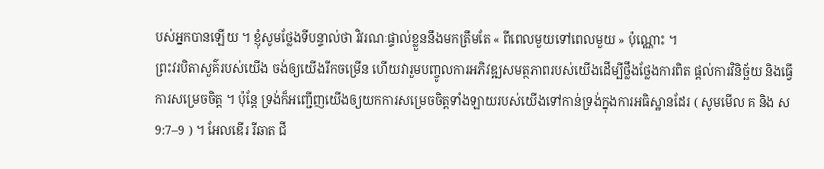បស់អ្នកបានឡើយ ។ ខ្ញុំសូមថ្លែងទីបន្ទាល់ថា វិវរណៈផ្ទាល់ខ្លួននឹងមកត្រឹមតែ « ពីពេលមួយទៅពេលមួយ » ប៉ុណ្ណោះ ។
ព្រះវរបិតាសួគ៌របស់យើង ចង់ឲ្យយើងរីកចម្រើន ហើយវារួមបញ្ចូលការអភិវឌ្ឍសមត្ថភាពរបស់យើងដើម្បីថ្លឹងថ្លែងការពិត ផ្ដល់ការវិនិច្ឆ័យ និងធ្វើការសម្រេចចិត្ត ។ ប៉ុន្តែ ទ្រង់ក៏អញ្ជើញយើងឲ្យយកការសម្រេចចិត្តទាំងឡាយរបស់យើងទៅកាន់ទ្រង់ក្នុងការអធិស្ឋានដែរ ( សូមមើល គ និង ស 9:7–9 ) ។ អែលឌើរ រីឆាត ជី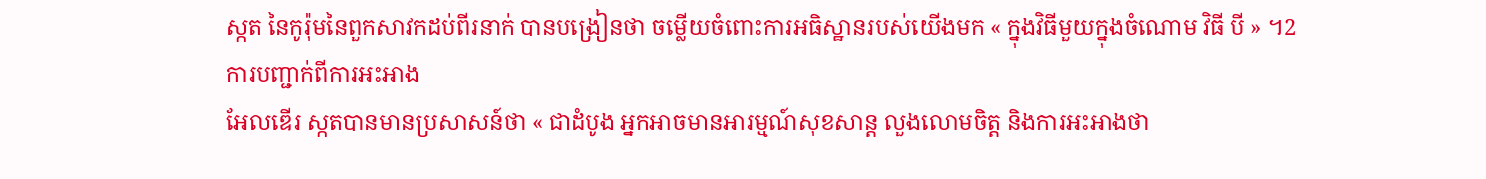ស្កត នៃកូរ៉ុមនៃពួកសាវកដប់ពីរនាក់ បានបង្រៀនថា ចម្លើយចំពោះការអធិស្ឋានរបស់យើងមក « ក្នុងវិធីមួយក្នុងចំណោម វិធី បី » ។2
ការបញ្ជាក់ពីការអះអាង
អែលឌើរ ស្កតបានមានប្រសាសន៍ថា « ជាដំបូង អ្នកអាចមានអារម្មណ៍សុខសាន្ត លួងលោមចិត្ត និងការអះអាងថា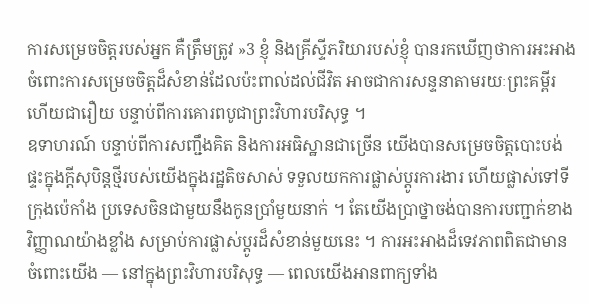ការសម្រេចចិត្តរបស់អ្នក គឺត្រឹមត្រូវ »3 ខ្ញុំ និងគ្រីស្ទីភរិយារបស់ខ្ញុំ បានរកឃើញថាការអះអាងចំពោះការសម្រេចចិត្តដ៏សំខាន់ដែលប៉ះពាល់ដល់ជីវិត អាចជាការសន្ទនាតាមរយៈព្រះគម្ពីរ ហើយជារឿយ បន្ទាប់ពីការគោរពបូជាព្រះវិហារបរិសុទ្ធ ។
ឧទាហរណ៍ បន្ទាប់ពីការសញ្ជឹងគិត និងការអធិស្ឋានជាច្រើន យើងបានសម្រេចចិត្តបោះបង់ផ្ទះក្នុងក្ដីសុបិន្តថ្មីរបស់យើងក្នុងរដ្ឋតិចសាស់ ទទួលយកការផ្លាស់ប្ដូរការងារ ហើយផ្លាស់ទៅទីក្រុងប៉េកាំង ប្រទេសចិនជាមួយនឹងកូនប្រាំមួយនាក់ ។ តែយើងប្រាថ្នាចង់បានការបញ្ជាក់ខាងវិញ្ញាណយ៉ាងខ្លាំង សម្រាប់ការផ្លាស់ប្ដូរដ៏សំខាន់មួយនេះ ។ ការអះអាងដ៏ទេវភាពពិតជាមានចំពោះយើង — នៅក្នុងព្រះវិហារបរិសុទ្ធ — ពេលយើងអានពាក្យទាំង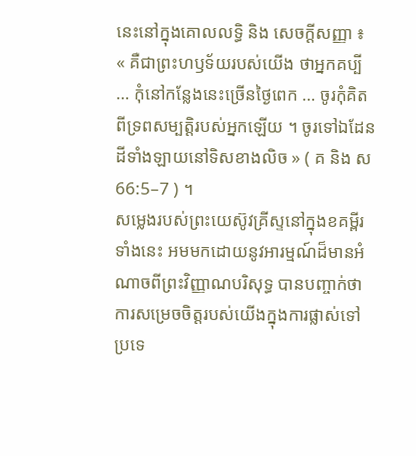នេះនៅក្នុងគោលលទ្ធិ និង សេចក្ដីសញ្ញា ៖ « គឺជាព្រះហឫទ័យរបស់យើង ថាអ្នកគប្បី … កុំនៅកន្លែងនេះច្រើនថ្ងៃពេក … ចូរកុំគិតពីទ្រពសម្បត្តិរបស់អ្នកឡើយ ។ ចូរទៅឯដែនដីទាំងឡាយនៅទិសខាងលិច » ( គ និង ស 66:5–7 ) ។
សម្លេងរបស់ព្រះយេស៊ូវគ្រីស្ទនៅក្នុងខគម្ពីរទាំងនេះ អមមកដោយនូវអារម្មណ៍ដ៏មានអំណាចពីព្រះវិញ្ញាណបរិសុទ្ធ បានបញ្ចាក់ថា ការសម្រេចចិត្តរបស់យើងក្នុងការផ្លាស់ទៅប្រទេ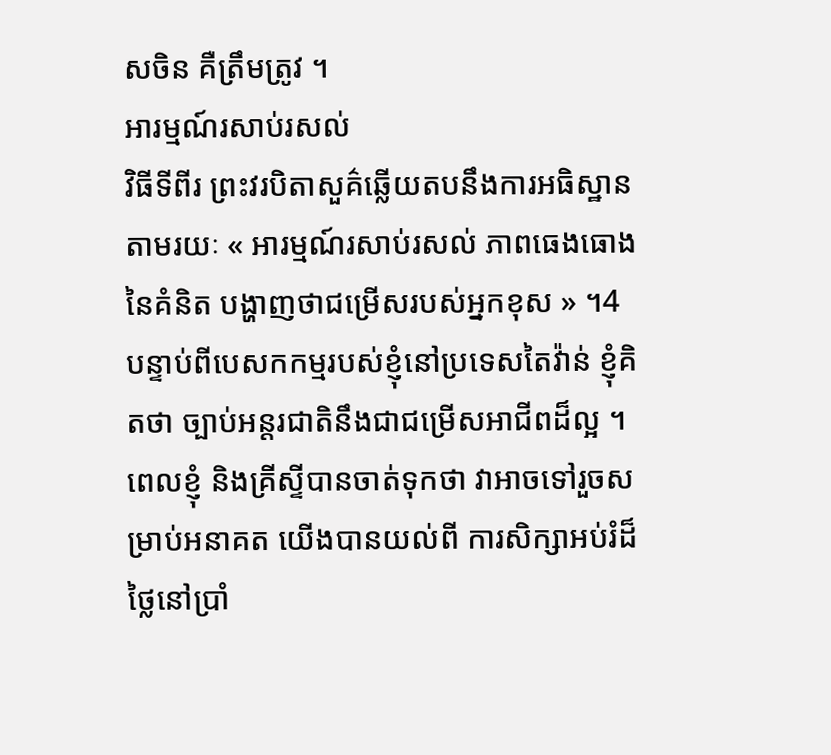សចិន គឺត្រឹមត្រូវ ។
អារម្មណ៍រសាប់រសល់
វិធីទីពីរ ព្រះវរបិតាសួគ៌ឆ្លើយតបនឹងការអធិស្ឋានតាមរយៈ « អារម្មណ៍រសាប់រសល់ ភាពធេងធោងនៃគំនិត បង្ហាញថាជម្រើសរបស់អ្នកខុស » ។4
បន្ទាប់ពីបេសកកម្មរបស់ខ្ញុំនៅប្រទេសតៃវ៉ាន់ ខ្ញុំគិតថា ច្បាប់អន្តរជាតិនឹងជាជម្រើសអាជីពដ៏ល្អ ។ ពេលខ្ញុំ និងគ្រីស្ទីបានចាត់ទុកថា វាអាចទៅរួចសម្រាប់អនាគត យើងបានយល់ពី ការសិក្សាអប់រំដ៏ថ្លៃនៅប្រាំ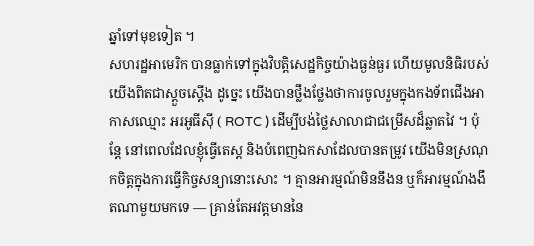ឆ្នាំទៅមុខទៀត ។
សហរដ្ឋអាមេរិក បានធ្លាក់ទៅក្នុងវិបត្តិសេដ្ឋកិច្ចយ៉ាងធ្ងន់ធ្ងរ ហើយមូលនិធិរបស់យើងពិតជាស្តួចស្តើង ដូច្នេះ យើងបានថ្លឹងថ្លែងថាការចូលរួមក្នុងកងទ័ពជើងអាកាសឈ្មោះ អរអូធីស៊ី ( ROTC ) ដើម្បីបង់ថ្លៃសាលាជាជម្រើសដ៏ឆ្លាតវៃ ។ ប៉ុន្តែ នៅពេលដែលខ្ញុំធ្វើតេស្ត និងបំពេញឯកសាដែលបានតម្រូវ យើងមិនស្រណុកចិត្តក្នុងការធ្វើកិច្ចសន្យានោះសោះ ។ គ្មានអារម្មណ៍មិននឹងន ឬក៏អារម្មណ៍ងងឹតណាមួយមកទេ — គ្រាន់តែអវត្តមាននៃ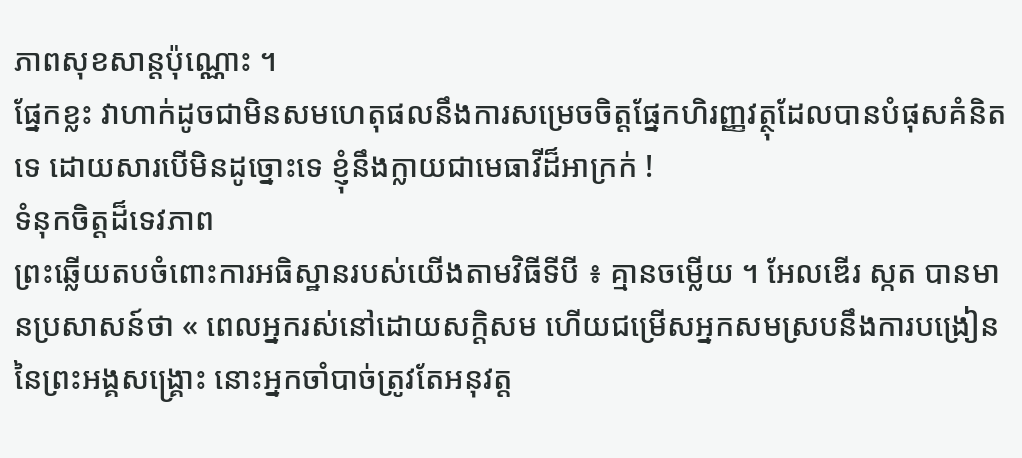ភាពសុខសាន្តប៉ុណ្ណោះ ។
ផ្នែកខ្លះ វាហាក់ដូចជាមិនសមហេតុផលនឹងការសម្រេចចិត្តផ្នែកហិរញ្ញវត្ថុដែលបានបំផុសគំនិតទេ ដោយសារបើមិនដូច្នោះទេ ខ្ញុំនឹងក្លាយជាមេធាវីដ៏អាក្រក់ !
ទំនុកចិត្តដ៏ទេវភាព
ព្រះឆ្លើយតបចំពោះការអធិស្ឋានរបស់យើងតាមវិធីទីបី ៖ គ្មានចម្លើយ ។ អែលឌើរ ស្កត បានមានប្រសាសន៍ថា « ពេលអ្នករស់នៅដោយសក្ដិសម ហើយជម្រើសអ្នកសមស្របនឹងការបង្រៀននៃព្រះអង្គសង្គ្រោះ នោះអ្នកចាំបាច់ត្រូវតែអនុវត្ត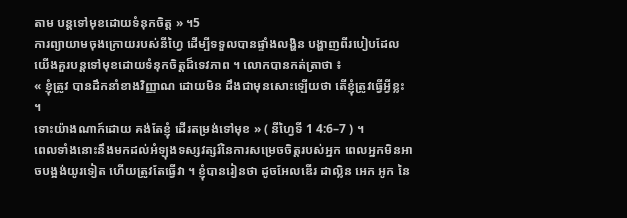តាម បន្ដទៅមុខដោយទំនុកចិត្ត » ។5
ការព្យាយាមចុងក្រោយរបស់នីហ្វៃ ដើម្បីទទួលបានផ្ទាំងលង្ហិន បង្ហាញពីរបៀបដែលយើងគួរបន្តទៅមុខដោយទំនុកចិត្តដ៏ទេវភាព ។ លោកបានកត់ត្រាថា ៖
« ខ្ញុំត្រូវ បានដឹកនាំខាងវិញ្ញាណ ដោយមិន ដឹងជាមុនសោះឡើយថា តើខ្ញុំត្រូវធ្វើអ្វីខ្លះ ។
ទោះយ៉ាងណាក៍ដោយ គង់តែខ្ញុំ ដើរតម្រង់ទៅមុខ » ( នីហ្វៃទី 1 4:6–7 ) ។
ពេលទាំងនោះនឹងមកដល់អំឡុងទស្សវត្សរ៍នៃការសម្រេចចិត្តរបស់អ្នក ពេលអ្នកមិនអាចបង្អង់យូរទៀត ហើយត្រូវតែធ្វើវា ។ ខ្ញុំបានរៀនថា ដូចអែលឌើរ ដាល្លិន អេក អូក នៃ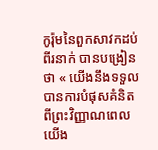កូរ៉ុមនៃពួកសាវកដប់ពីរនាក់ បានបង្រៀនថា « យើងនឹងទទួលបានការបំផុសគំនិត ពីព្រះវិញ្ញាណពេលយើង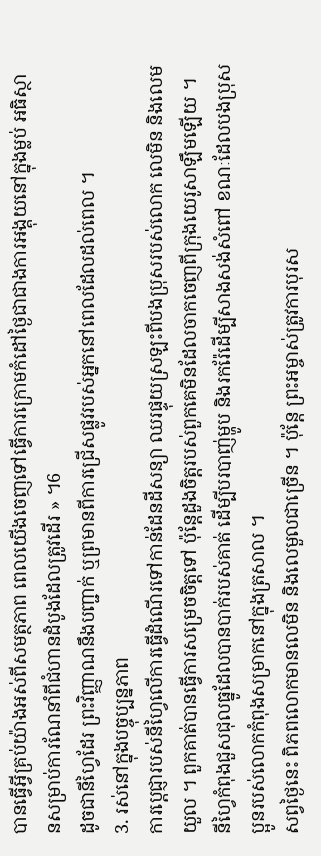បានធ្វើអ្វីគ្រប់យ៉ាងអស់ពីសមត្ថភាព ពេលយើងចេញទៅធ្វើការក្រោមកំដៅថ្ងៃជាជាងការអង្គុយនៅក្នុងម្លប់ អធិស្ថានសម្រាប់ការណែនាំពីជំហានដំបូងដែលត្រូវដើរ » ។6
ដូចជានីហ្វៃដែរ ព្រះវិញ្ញាណនឹងបញ្ជាក់ ឬព្រមានពីការជ្រើសផ្លូវរបស់អ្នកនៅពេលដែលដល់ពេល ។
3. រស់នៅក្នុងបច្ចុប្បន្នភាព
ការប្ដេជ្ញារបស់នីហ្វៃលើការធ្វើដំណើរទៅកាន់ដែនដីសន្យា ឈរផ្ទុយស្រឡះពីបងប្រុសរបស់លោក លេមិន និងលេមយួល ។ ពួកគាត់បានធ្វើការសម្រេចចិត្តទៅ ប៉ុន្តែដួងចិត្តរបស់ពួកគេមិនដែលចាកចេញពីក្រុងយេរូសាឡឹមឡើយ ។ នីហ្វៃកំពុងជួសជុលធ្នូដែលបានបាក់របស់គាត់ ដើម្បីបរបាញ់ម្ហូប និងរករ៉ែដើម្បីសាងសង់សំពៅ ខណៈដែលបងប្រុសប្អូនរបស់លោកកំពុងសម្រាកនៅក្នុងត្រសាល ។
សព្វថ្ងៃនេះ ពិភពលោកមានលេមិន និងលេមួលជាច្រើន ។ ប៉ុន្តែ ព្រះអម្ចាស់ត្រូវការបុរស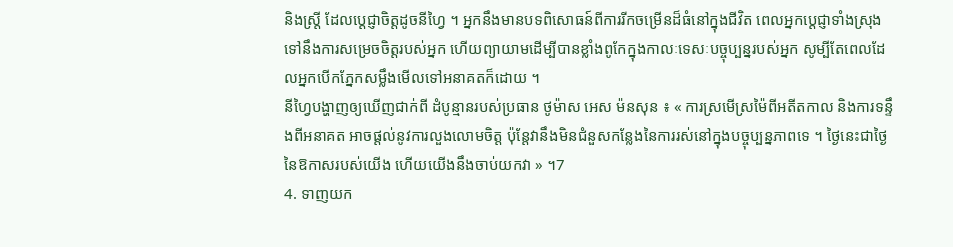និងស្ត្រី ដែលបេ្ដជ្ញាចិត្តដូចនីហ្វៃ ។ អ្នកនឹងមានបទពិសោធន៍ពីការរីកចម្រើនដ៏ធំនៅក្នុងជីវិត ពេលអ្នកប្ដេជ្ញាទាំងស្រុងទៅនឹងការសម្រេចចិត្តរបស់អ្នក ហើយព្យាយាមដើម្បីបានខ្លាំងពូកែក្នុងកាលៈទេសៈបច្ចុប្បន្នរបស់អ្នក សូម្បីតែពេលដែលអ្នកបើកភ្នែកសម្លឹងមើលទៅអនាគតក៏ដោយ ។
នីហ្វៃបង្ហាញឲ្យឃើញជាក់ពី ដំបូន្មានរបស់ប្រធាន ថូម៉ាស អេស ម៉នសុន ៖ « ការស្រមើស្រម៉ៃពីអតីតកាល និងការទន្ទឹងពីអនាគត អាចផ្ដល់នូវការលួងលោមចិត្ត ប៉ុន្តែវានឹងមិនជំនួសកន្លែងនៃការរស់នៅក្នុងបច្ចុប្បន្នភាពទេ ។ ថ្ងៃនេះជាថ្ងៃនៃឱកាសរបស់យើង ហើយយើងនឹងចាប់យកវា » ។7
4. ទាញយក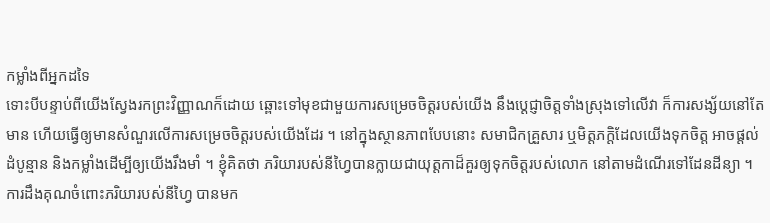កម្លាំងពីអ្នកដទៃ
ទោះបីបន្ទាប់ពីយើងស្វែងរកព្រះវិញ្ញាណក៏ដោយ ឆ្ពោះទៅមុខជាមួយការសម្រេចចិត្តរបស់យើង នឹងប្ដេជ្ញាចិត្តទាំងស្រុងទៅលើវា ក៏ការសង្ស័យនៅតែមាន ហើយធ្វើឲ្យមានសំណួរលើការសម្រេចចិត្តរបស់យើងដែរ ។ នៅក្នុងស្ថានភាពបែបនោះ សមាជិកគ្រួសារ ឬមិត្តភក្ដិដែលយើងទុកចិត្ត អាចផ្ដល់ដំបូន្មាន និងកម្លាំងដើម្បីឲ្យយើងរឹងមាំ ។ ខ្ញុំគិតថា ភរិយារបស់នីហ្វៃបានក្លាយជាយុត្តកាដ៏គួរឲ្យទុកចិត្តរបស់លោក នៅតាមដំណើរទៅដែនដីន្យា ។
ការដឹងគុណចំពោះភរិយារបស់នីហ្វៃ បានមក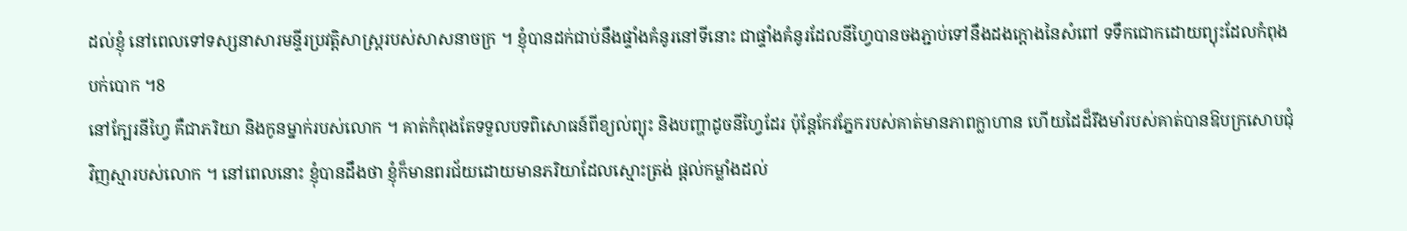ដល់ខ្ញុំ នៅពេលទៅទស្សនាសារមន្ទីរប្រវត្តិសាស្ត្ររបស់សាសនាចក្រ ។ ខ្ញុំបានដក់ជាប់នឹងផ្ទាំងគំនូរនៅទីនោះ ជាផ្ទាំងគំនូរដែលនីហ្វៃបានចងភ្ជាប់ទៅនឹងដងក្ដោងនៃសំពៅ ទទឹកជោកដោយព្យុះដែលកំពុងបក់បោក ។8
នៅក្បែរនីហ្វៃ គឺជាភរិយា និងកូនម្នាក់របស់លោក ។ គាត់កំពុងតែទទួលបទពិសោធន៍ពីខ្យល់ព្យុះ និងបញ្ហាដូចនីហ្វៃដែរ ប៉ុន្តែកែវភ្នែករបស់គាត់មានភាពក្លាហាន ហើយដៃដ៏រឹងមាំរបស់គាត់បានឱបក្រសោបជុំវិញស្មារបស់លោក ។ នៅពេលនោះ ខ្ញុំបានដឹងថា ខ្ញុំក៏មានពរជ័យដោយមានភរិយាដែលស្មោះត្រង់ ផ្ដល់កម្លាំងដល់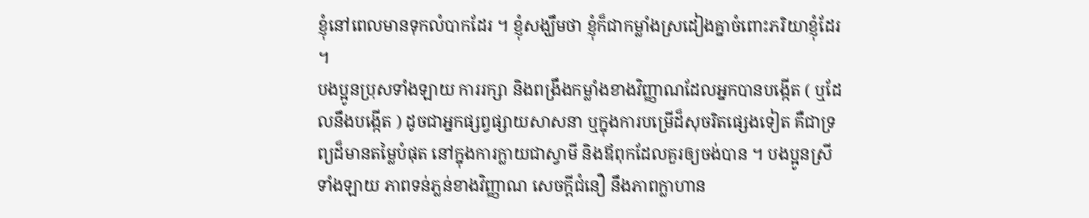ខ្ញុំនៅពេលមានទុកលំបាកដែរ ។ ខ្ញុំសង្ឃឹមថា ខ្ញុំក៏ជាកម្លាំងស្រដៀងគ្នាចំពោះភរិយាខ្ញុំដែរ ។
បងប្អូនប្រុសទាំងឡាយ ការរក្សា និងពង្រឹងកម្លាំងខាងវិញ្ញាណដែលអ្នកបានបង្កើត ( ឬដែលនឹងបង្កើត ) ដូចជាអ្នកផ្សព្វផ្សាយសាសនា ឬក្នុងការបម្រើដ៏សុចរិតផ្សេងទៀត គឺជាទ្រព្យដ៏មានតម្លៃបំផុត នៅក្នុងការក្លាយជាស្វាមី និងឪពុកដែលគួរឲ្យចង់បាន ។ បងប្អូនស្រីទាំងឡាយ ភាពទន់ភ្លន់ខាងវិញ្ញាណ សេចក្ដីជំនឿ នឹងភាពក្លាហាន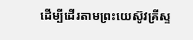ដើម្បីដើរតាមព្រះយេស៊ូវគ្រីស្ទ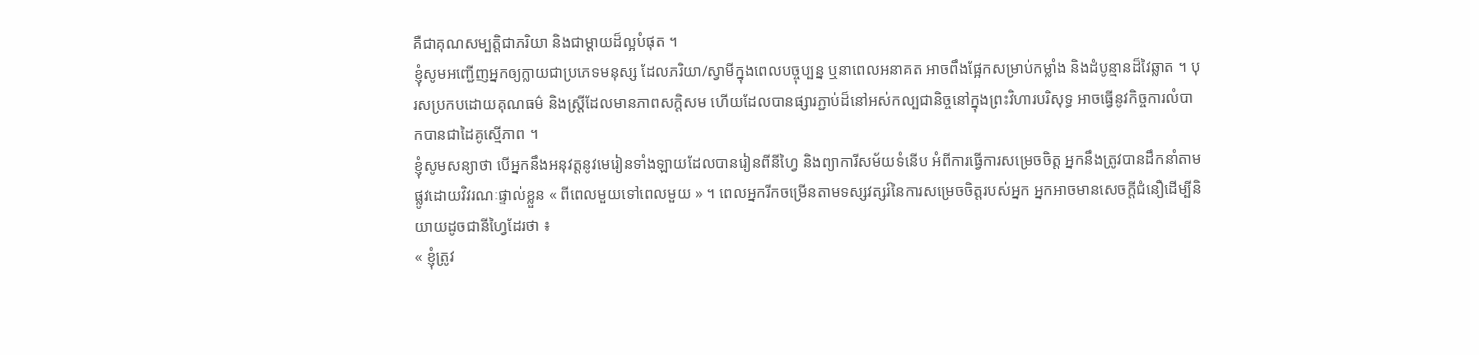គឺជាគុណសម្បត្តិជាភរិយា និងជាម្ដាយដ៏ល្អបំផុត ។
ខ្ញុំសូមអញ្ជើញអ្នកឲ្យក្លាយជាប្រភេទមនុស្ស ដែលភរិយា/ស្វាមីក្នុងពេលបច្ចុប្បន្ន ឬនាពេលអនាគត អាចពឹងផ្អែកសម្រាប់កម្លាំង និងដំបូន្មានដ៏វៃឆ្លាត ។ បុរសប្រកបដោយគុណធម៌ និងស្ត្រីដែលមានភាពសក្ដិសម ហើយដែលបានផ្សារភ្ជាប់ដ៏នៅអស់កល្បជានិច្ចនៅក្នុងព្រះវិហារបរិសុទ្ធ អាចធ្វើនូវកិច្ចការលំបាកបានជាដៃគូស្មើភាព ។
ខ្ញុំសូមសន្យាថា បើអ្នកនឹងអនុវត្តនូវមេរៀនទាំងឡាយដែលបានរៀនពីនីហ្វៃ និងព្យាការីសម័យទំនើប អំពីការធ្វើការសម្រេចចិត្ត អ្នកនឹងត្រូវបានដឹកនាំតាមផ្លូវដោយវិវរណៈផ្ទាល់ខ្លួន « ពីពេលមួយទៅពេលមួយ » ។ ពេលអ្នករីកចម្រើនតាមទស្សវត្សរ៍នៃការសម្រេចចិត្តរបស់អ្នក អ្នកអាចមានសេចក្ដីជំនឿដើម្បីនិយាយដូចជានីហ្វៃដែរថា ៖
« ខ្ញុំត្រូវ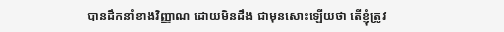បានដឹកនាំខាងវិញ្ញាណ ដោយមិនដឹង ជាមុនសោះឡើយថា តើខ្ញុំត្រូវ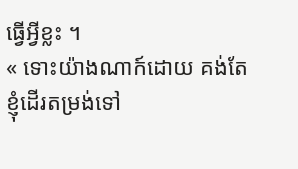ធ្វើអ្វីខ្លះ ។
« ទោះយ៉ាងណាក៍ដោយ គង់តែខ្ញុំដើរតម្រង់ទៅ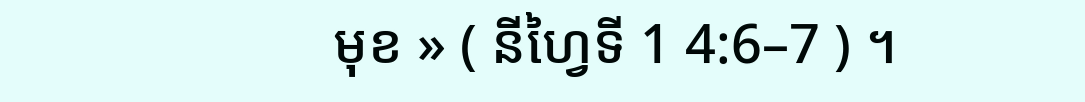មុខ » ( នីហ្វៃទី 1 4:6–7 ) ។